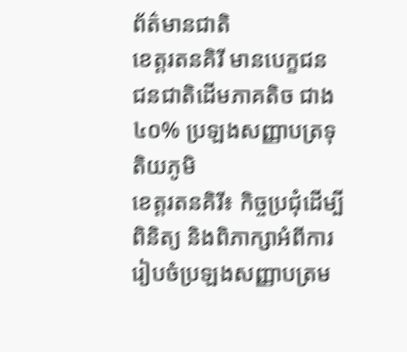ព័ត៌មានជាតិ
ខេត្តរតនគិរី មានបេក្ខជន ជនជាតិដើមភាគតិច ជាង ៤០% ប្រឡងសញ្ញាបត្រទុតិយភូមិ
ខេត្តរតនគិរី៖ កិច្ចប្រជុំដើម្បីពិនិត្យ និងពិភាក្សាអំពីការរៀបចំប្រឡងសញ្ញាបត្រម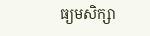ធ្យមសិក្សា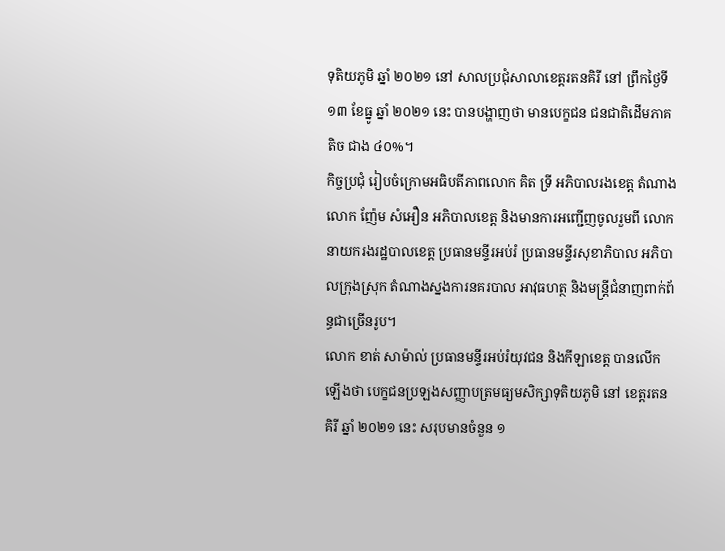ទុតិយភូមិ ឆ្នាំ ២០២១ នៅ សាលប្រជុំសាលាខេត្តរតនគិរី នៅ ព្រឹកថ្ងៃទី ១៣ ខែធ្នូ ឆ្នាំ ២០២១ នេះ បានបង្ហាញថា មានបេក្ខជន ជនជាតិដើមភាគតិច ជាង ៤០%។
កិច្ចប្រជុំ រៀបចំក្រោមអធិបតីភាពលោក គិត ទ្រី អភិបាលរងខេត្ត តំណាងលោក ញ៉ែម សំអឿន អភិបាលខេត្ត និងមានការអញ្ជើញចូលរួមពី លោកនាយករងរដ្ឋបាលខេត្ត ប្រធានមន្ទីរអប់រំ ប្រធានមន្ទីរសុខាភិបាល អភិបាលក្រុងស្រុក តំណាងស្នងការនគរបាល អាវុធហត្ថ និងមន្រ្ដីជំនាញពាក់ព័ន្ធជាច្រើនរូប។
លោក ខាត់ សាម៉ាល់ ប្រធានមន្ទីរអប់រំយុវជន និងកីឡាខេត្ត បានលើកឡើងថា បេក្ខជនប្រឡងសញ្ញាបត្រមធ្យមសិក្សាទុតិយភូមិ នៅ ខេត្តរតនគិរី ឆ្នាំ ២០២១ នេះ សរុបមានចំនួន ១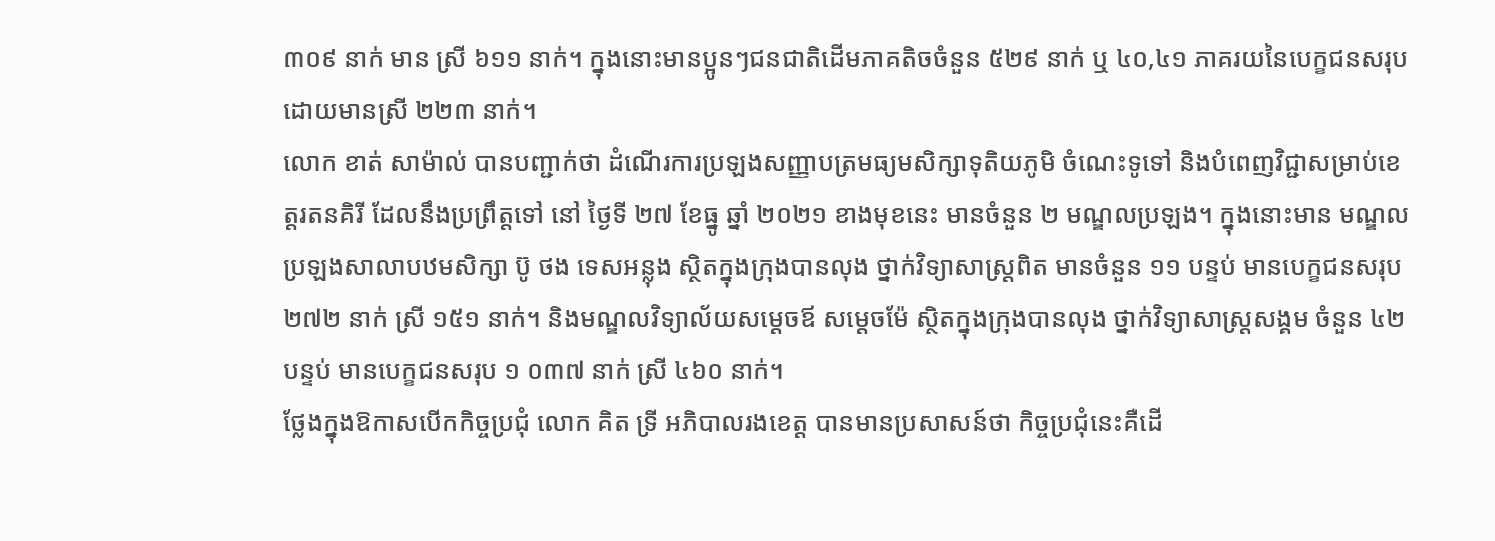៣០៩ នាក់ មាន ស្រី ៦១១ នាក់។ ក្នុងនោះមានប្អូនៗជនជាតិដើមភាគតិចចំនួន ៥២៩ នាក់ ឬ ៤០,៤១ ភាគរយនៃបេក្ខជនសរុប ដោយមានស្រី ២២៣ នាក់។
លោក ខាត់ សាម៉ាល់ បានបញ្ជាក់ថា ដំណើរការប្រឡងសញ្ញាបត្រមធ្យមសិក្សាទុតិយភូមិ ចំណេះទូទៅ និងបំពេញវិជ្ជាសម្រាប់ខេត្តរតនគិរី ដែលនឹងប្រព្រឹត្តទៅ នៅ ថ្ងៃទី ២៧ ខែធ្នូ ឆ្នាំ ២០២១ ខាងមុខនេះ មានចំនួន ២ មណ្ឌលប្រឡង។ ក្នុងនោះមាន មណ្ឌលប្រឡងសាលាបឋមសិក្សា ប៊ូ ថង ទេសអន្លុង ស្ថិតក្នុងក្រុងបានលុង ថ្នាក់វិទ្យាសាស្រ្ដពិត មានចំនួន ១១ បន្ទប់ មានបេក្ខជនសរុប ២៧២ នាក់ ស្រី ១៥១ នាក់។ និងមណ្ឌលវិទ្យាល័យសម្ដេចឪ សម្ដេចម៉ែ ស្ថិតក្នុងក្រុងបានលុង ថ្នាក់វិទ្យាសាស្រ្ដសង្គម ចំនួន ៤២ បន្ទប់ មានបេក្ខជនសរុប ១ ០៣៧ នាក់ ស្រី ៤៦០ នាក់។
ថ្លែងក្នុងឱកាសបើកកិច្ចប្រជុំ លោក គិត ទ្រី អភិបាលរងខេត្ត បានមានប្រសាសន៍ថា កិច្ចប្រជុំនេះគឺដើ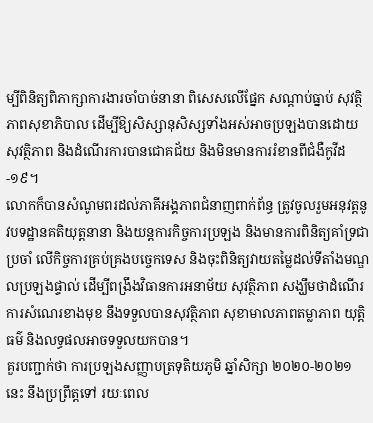ម្បីពិនិត្យពិភាក្សាការងារចាំបាច់នានា ពិសេសលើផ្នែក សណ្ដាប់ធ្នាប់ សុវត្ថិភាពសុខាភិបាល ដើម្បីឱ្យសិស្សានុសិស្សទាំងអស់អាចប្រឡងបានដោយសុវត្ថិភាព និងដំណើរការបានជោគជ័យ និងមិនមានការរំខានពីជំងឺកូវីដ-១៩។
លោកក៏បានសំណូមពរដល់ភាគីអង្គភាពជំនាញពាក់ព័ន្ធ ត្រូវចូលរួមអនុវត្តនូវបទដ្ឋានគតិយុត្តនានា និងយន្ដការកិច្ចការប្រឡង និងមានការពិនិត្យគាំទ្រជាប្រចាំ លើកិច្ចការគ្រប់គ្រងបច្ចេកទេស និងចុះពិនិត្យវាយតម្លៃដល់ទីតាំងមណ្ឌលប្រឡងផ្ទាល់ ដើម្បីពង្រឹងវិធានការអនាម័យ សុវត្ថិភាព សង្ឃឹមថាដំណើរការសំណេរខាងមុខ នឹងទទួលបានសុវត្ថិភាព សុខាមាលភាពតម្លាភាព យុត្តិធម៌ និងលទ្ធផលអាចទទួលយកបាន។
គួរបញ្ជាក់ថា ការប្រឡងសញ្ញាបត្រទុតិយភូមិ ឆ្នាំសិក្សា ២០២០-២០២១ នេះ នឹងប្រព្រឹត្តទៅ រយៈពេល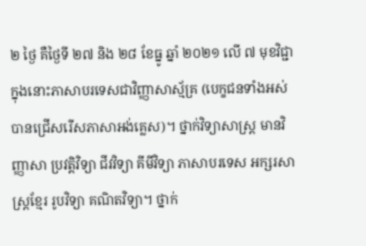២ ថ្ងៃ គឺថ្ងៃទី ២៧ និង ២៨ ខែធ្នូ ឆ្នាំ ២០២១ លើ ៧ មុខវិជ្ជា ក្នុងនោះភាសាបរទេសជាវិញ្ញាសាស្ម័គ្រ (បេក្ខជនទាំងអស់បានជ្រើសរើសភាសាអង់គ្លេស)។ ថ្នាក់វិទ្យាសាស្រ្ដ មានវិញ្ញាសា ប្រវត្តិវិទ្យា ជីវវិទ្យា គីមីវិទ្យា ភាសាបរទេស អក្សរសាស្រ្ដខ្មែរ រូបវិទ្យា គណិតវិទ្យា។ ថ្នាក់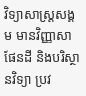វិទ្យាសាស្រ្ដសង្គម មានវិញ្ញាសា ផែនដី និងបរិស្ថានវិទ្យា ប្រវ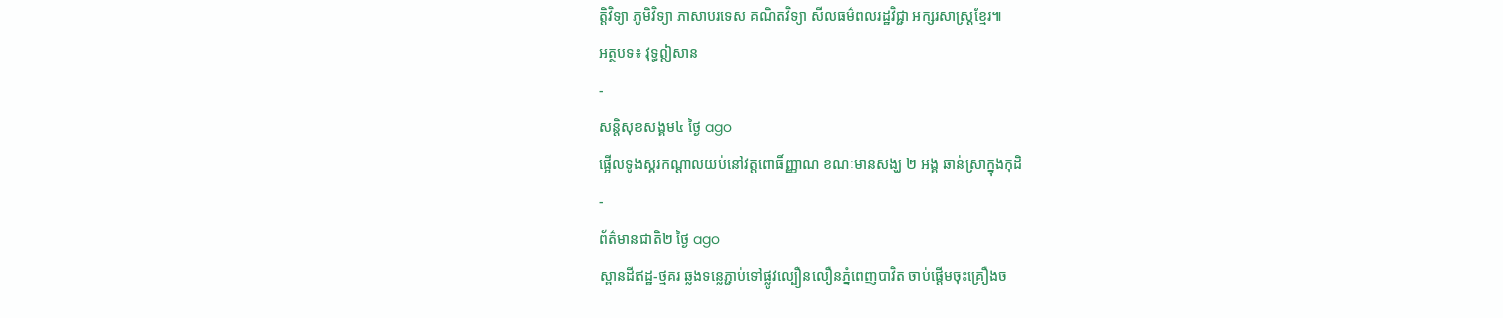ត្តិវិទ្យា ភូមិវិទ្យា ភាសាបរទេស គណិតវិទ្យា សីលធម៌ពលរដ្ឋវិជ្ជា អក្សរសាស្រ្ដខ្មែរ៕
អត្ថបទ៖ វុទ្ធឦសាន
-
សន្តិសុខសង្គម៤ ថ្ងៃ ago
ផ្អើលទូងស្គរកណ្ដាលយប់នៅវត្តពោធិ៍ញ្ញាណ ខណៈមានសង្ឃ ២ អង្គ ឆាន់ស្រាក្នុងកុដិ
-
ព័ត៌មានជាតិ២ ថ្ងៃ ago
ស្ពានដីឥដ្ឋ-ថ្មគរ ឆ្លងទន្លេភ្ជាប់ទៅផ្លូវល្បឿនលឿនភ្នំពេញបាវិត ចាប់ផ្តើមចុះគ្រឿងច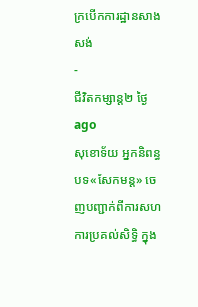ក្របើកការដ្ឋានសាងសង់
-
ជីវិតកម្សាន្ដ២ ថ្ងៃ ago
សុខោទ័យ អ្នកនិពន្ធបទ«សែកមន្ដ» ចេញបញ្ជាក់ពីការសហការប្រគល់សិទ្ធិ ក្នុង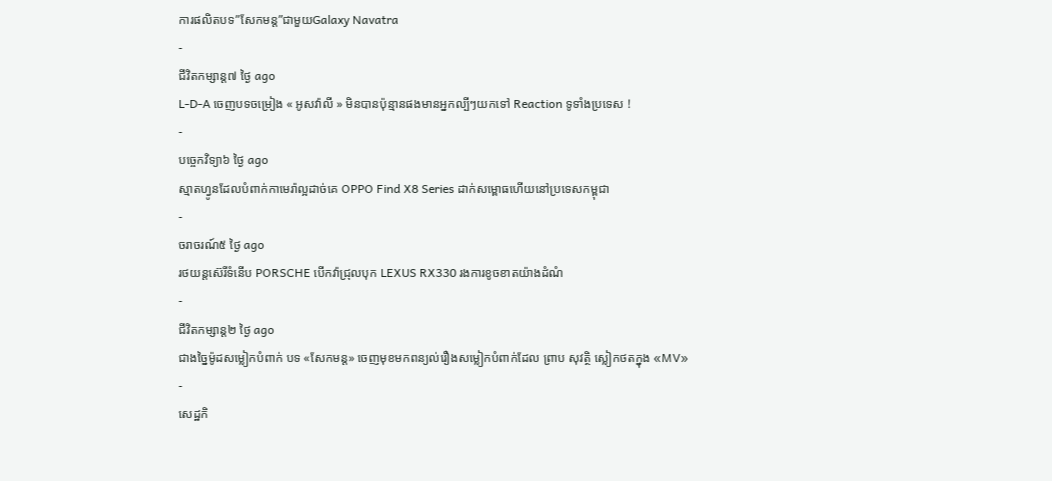ការផលិតបទ”សែកមន្ត”ជាមួយGalaxy Navatra
-
ជីវិតកម្សាន្ដ៧ ថ្ងៃ ago
L-D-A ចេញបទចម្រៀង « អូសវ៉ាលី » មិនបានប៉ុន្មានផងមានអ្នកល្បីៗយកទៅ Reaction ទូទាំងប្រទេស !
-
បច្ចេកវិទ្យា៦ ថ្ងៃ ago
ស្មាតហ្វូនដែលបំពាក់កាមេរ៉ាល្អដាច់គេ OPPO Find X8 Series ដាក់សម្ពោធហើយនៅប្រទេសកម្ពុជា
-
ចរាចរណ៍៥ ថ្ងៃ ago
រថយន្តស៊េរីទំនើប PORSCHE បើកវ៉ាជ្រុលបុក LEXUS RX330 រងការខូចខាតយ៉ាងដំណំ
-
ជីវិតកម្សាន្ដ២ ថ្ងៃ ago
ជាងច្នៃម៉ូដសម្លៀកបំពាក់ បទ «សែកមន្ត» ចេញមុខមកពន្យល់រឿងសម្លៀកបំពាក់ដែល ព្រាប សុវត្ថិ ស្លៀកថតក្នុង «MV»
-
សេដ្ឋកិ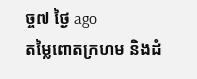ច្ច៧ ថ្ងៃ ago
តម្លៃពោតក្រហម និងដំ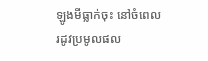ឡូងមីធ្លាក់ចុះ នៅចំពេលរដូវប្រមូលផល